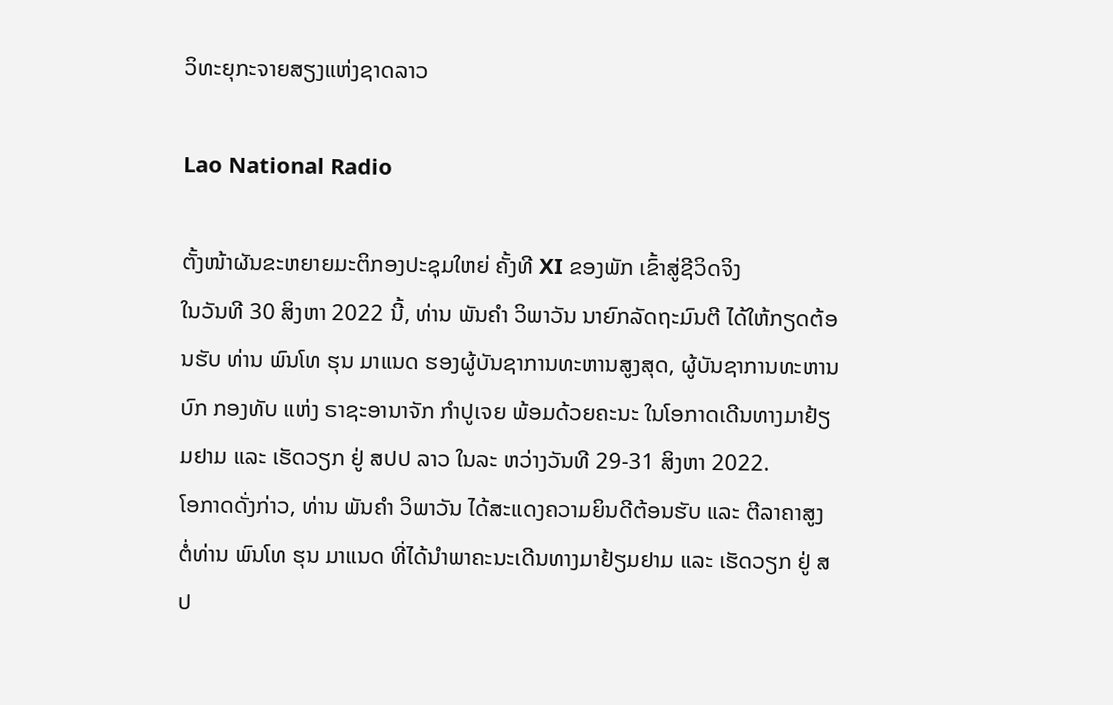ວິທະຍຸກະຈາຍສຽງແຫ່ງຊາດລາວ

Lao National Radio

ຕັ້ງໜ້າຜັນຂະຫຍາຍມະຕິກອງປະຊຸມໃຫຍ່ ຄັ້ງທີ XI ຂອງພັກ ເຂົ້າສູ່ຊີວິດຈິງ
ໃນວັນທີ 30 ສິງຫາ 2022 ນີ້, ທ່ານ ພັນຄຳ ວິພາວັນ ນາຍົກລັດຖະມົນຕີ ໄດ້ໃຫ້ກຽດຕ້ອນຮັບ ທ່ານ ພົນໂທ ຮຸນ ມາແນດ ຮອງຜູ້ບັນຊາການທະຫານສູງສຸດ, ຜູ້ບັນຊາການທະຫານບົກ ກອງທັບ ແຫ່ງ ຣາຊະອານາຈັກ ກຳປູເຈຍ ພ້ອມດ້ວຍຄະນະ ໃນໂອກາດເດີນທາງມາຢ້ຽມຢາມ ແລະ ເຮັດວຽກ ຢູ່ ສປປ ລາວ ໃນລະ ຫວ່າງວັນທີ 29-31 ສິງຫາ 2022.
ໂອກາດດັ່ງກ່າວ, ທ່ານ ພັນຄຳ ວິພາວັນ ໄດ້ສະແດງຄວາມຍິນດີຕ້ອນຮັບ ແລະ ຕີລາຄາສູງ ຕໍ່ທ່ານ ພົນໂທ ຮຸນ ມາແນດ ທີ່ໄດ້ນຳພາຄະນະເດີນທາງມາຢ້ຽມຢາມ ແລະ ເຮັດວຽກ ຢູ່ ສປ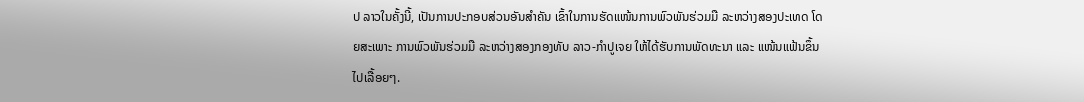ປ ລາວໃນຄັ້ງນີ້, ເປັນການປະກອບສ່ວນອັນສຳຄັນ ເຂົ້າໃນການຮັດແໜ້ນການພົວພັນຮ່ວມມື ລະຫວ່າງສອງປະເທດ ໂດຍສະເພາະ ການພົວພັນຮ່ວມມື ລະຫວ່າງສອງກອງທັບ ລາວ-ກຳປູເຈຍ ໃຫ້ໄດ້ຮັບການພັດທະນາ ແລະ ແໜ້ນແຟ້ນຂຶ້ນໄປເລື້ອຍໆ.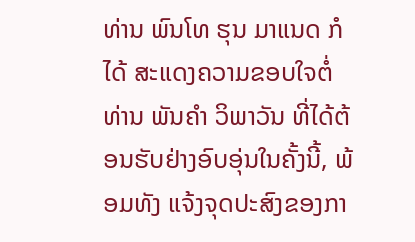ທ່ານ ພົນໂທ ຮຸນ ມາແນດ ກໍໄດ້ ສະແດງຄວາມຂອບໃຈຕໍ່ ທ່ານ ພັນຄຳ ວິພາວັນ ທີ່ໄດ້ຕ້ອນຮັບຢ່າງອົບອຸ່ນໃນຄັ້ງນີ້, ພ້ອມທັງ ແຈ້ງຈຸດປະສົງຂອງກາ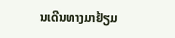ນເດີນທາງມາຢ້ຽມ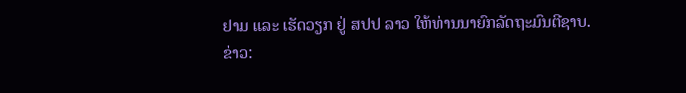ຢາມ ແລະ ເຮັດວຽກ ຢູ່ ສປປ ລາວ ໃຫ້ທ່ານນາຍົກລັດຖະມົນຕີຊາບ.
ຂ່າວ: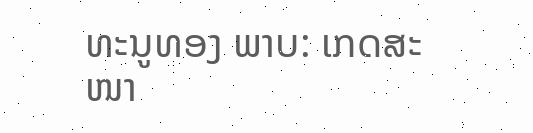ທະນູທອງ ພາບ: ເກດສະໜາ